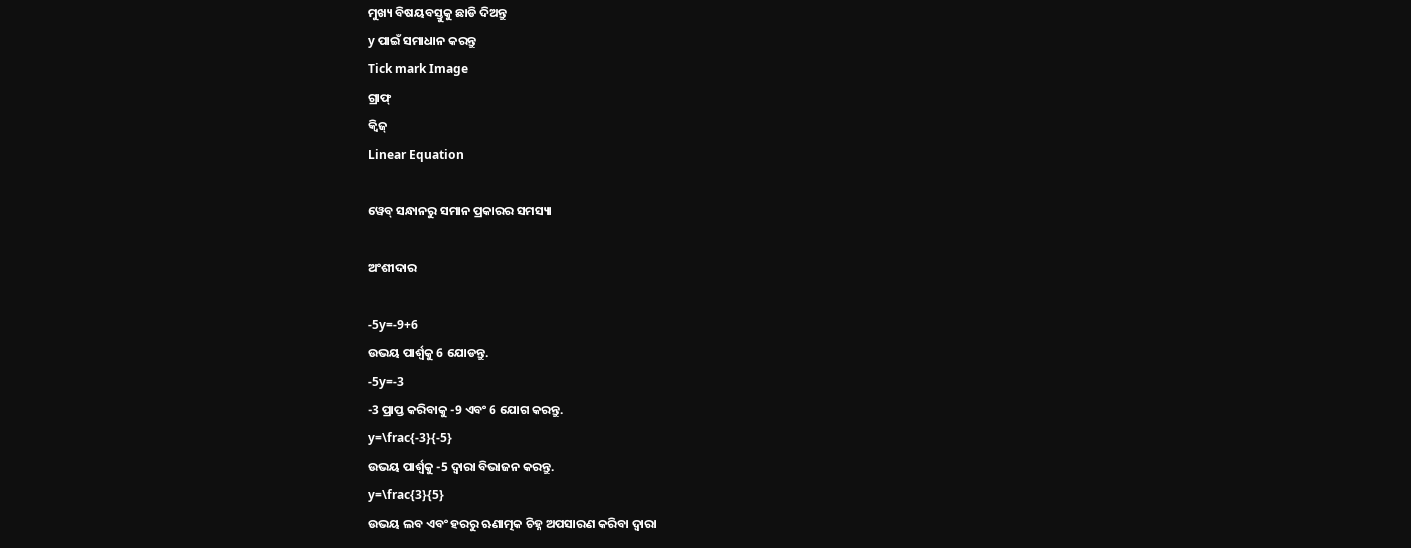ମୁଖ୍ୟ ବିଷୟବସ୍ତୁକୁ ଛାଡି ଦିଅନ୍ତୁ
y ପାଇଁ ସମାଧାନ କରନ୍ତୁ
Tick mark Image
ଗ୍ରାଫ୍
କ୍ୱିଜ୍‌
Linear Equation

ୱେବ୍ ସନ୍ଧାନରୁ ସମାନ ପ୍ରକାରର ସମସ୍ୟା

ଅଂଶୀଦାର

-5y=-9+6
ଉଭୟ ପାର୍ଶ୍ଵକୁ 6 ଯୋଡନ୍ତୁ.
-5y=-3
-3 ପ୍ରାପ୍ତ କରିବାକୁ -9 ଏବଂ 6 ଯୋଗ କରନ୍ତୁ.
y=\frac{-3}{-5}
ଉଭୟ ପାର୍ଶ୍ୱକୁ -5 ଦ୍ୱାରା ବିଭାଜନ କରନ୍ତୁ.
y=\frac{3}{5}
ଉଭୟ ଲବ ଏବଂ ହରରୁ ଋଣାତ୍ମକ ଚିହ୍ନ ଅପସାରଣ କରିବା ଦ୍ୱାରା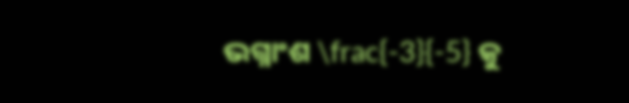ଭଗ୍ନାଂଶ \frac{-3}{-5} କୁ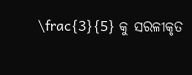\frac{3}{5} କୁ ସରଳୀକୃତ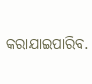କରାଯାଇପାରିବ.